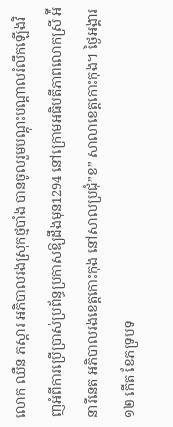លោក ឈឺន ភស្តារ អភិបាលរងស្រុកថ្មបាំង បានចូលរួមបណ្តុះបណ្តាលរំលឹកឡើងវិញអំពីការប្រើប្រាស់ប្រព័ន្ធប្រកាសឱ្យដឹងមុន1294 នៅក្រោមអធិបតីភាពលោកស្រី អ៉ី នារីនេត អភិបាលរងខេត្តកោះកុង នៅសាលប្រជុំ”ខ” សាលាខេត្តកោះកុង។ ថ្ងៃអង្គារ ១២ កើត ខែភទ្របទ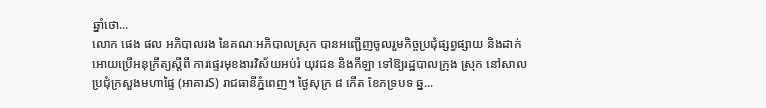ឆ្នាំថោ...
លោក ផេង ផល អភិបាលរង នៃគណៈអភិបាលស្រុក បានអញ្ជើញចូលរួមកិច្ចប្រជុំផ្សព្វផ្សាយ និងដាក់អោយប្រើអនុក្រឹត្យស្ដីពី ការផ្ទេរមុខងារវិស័យអប់រំ យុវជន និងកីឡា ទៅឱ្យរដ្ឋបាលក្រុង ស្រុក នៅសាលប្រជុំក្រសួងមហាផ្ទៃ (អាគារS) រាជធានីភ្នំពេញ។ ថ្ងៃសុក្រ ៨ កើត ខែភទ្របទ ឆ្ន...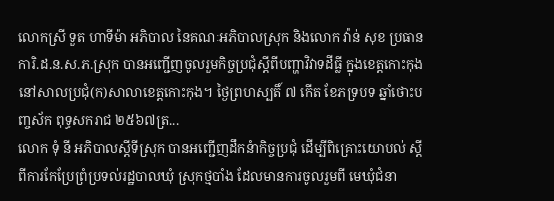លោកស្រី ទួត ហាទីម៉ា អភិបាល នៃគណៈអភិបាលស្រុក និងលោក វ៉ាន់ សុខ ប្រធានការិ.ដ.ន.ស.ភ.ស្រុក បានអញ្ជើញចូលរួមកិច្ចប្រជុំស្ដីពីបញ្ហាវិវាទដីធ្លី ក្នុងខេត្តកោះកុង នៅសាលប្រជុំ(ក)សាលាខេត្តកោះកុង។ ថ្ងៃព្រហស្បតិ៍ ៧ កើត ខែភទ្របទ ឆ្នាំថោះបញ្ចស័ក ពុទ្ធសករាជ ២៥៦៧ត្រ...
លោក ទុំ នី អភិបាលស្ដីទីស្រុក បានអញ្ជើញដឹកនំាកិច្ចប្រជុំ ដើម្បីពិគ្រោះយោបល់ ស្ដីពីការកែប្រែព្រំប្រទល់រដ្ឋបាលឃុំ ស្រុកថ្មបាំង ដែលមានការចូលរួមពី មេឃុំជំនា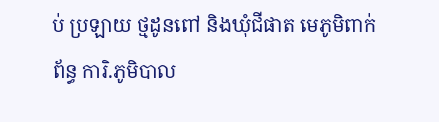ប់ ប្រឡាយ ថ្មដូនពៅ និងឃុំជីផាត មេភូមិពាក់ព័ន្ធ ការិ.ភូមិបាល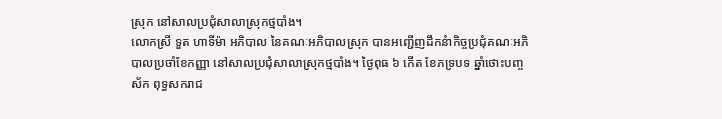ស្រុក នៅសាលប្រជុំសាលាស្រុកថ្មបាំង។
លោកស្រី ទួត ហាទីម៉ា អភិបាល នៃគណៈអភិបាលស្រុក បានអញ្ជើញដឹកនំាកិច្ចប្រជុំគណៈអភិបាលប្រចាំខែកញ្ញា នៅសាលប្រជុំសាលាស្រុកថ្មបាំង។ ថ្ងៃពុធ ៦ កើត ខែភទ្របទ ឆ្នាំថោះបញ្ចស័ក ពុទ្ធសករាជ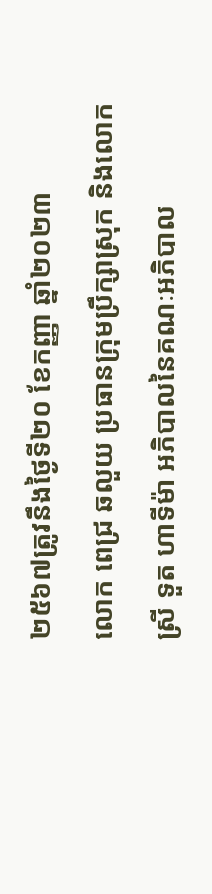២៥៦៧ត្រូវនឹងថ្ងៃទី២០ ខែកញ្ញា ឆ្នាំ២០២៣
លោក ពេជ្រ ឆលួយ ប្រធានក្រុមប្រឹក្សាស្រុក និងលោកស្រី ទួត ហាទីម៉ា អភិបាលនៃគណៈអភិបាល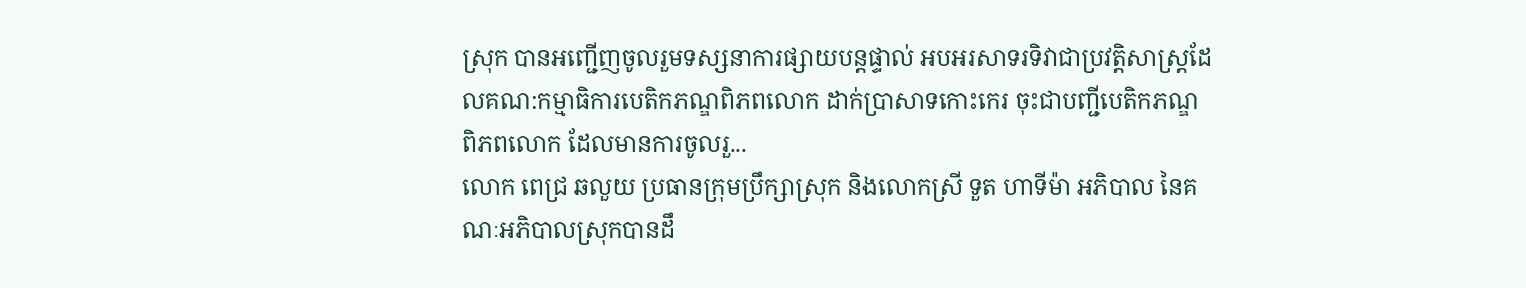ស្រុក បានអញ្ជើញចូលរួមទស្សនាការផ្សាយបន្តផ្ទាល់ អបអរសាទរទិវាជាប្រវត្តិសាស្ត្រដែលគណ:កម្មាធិការបេតិកភណ្ឌពិភពលោក ដាក់ប្រាសាទកោះកេរ ចុះជាបញ្ជីបេតិកភណ្ឌពិភពលោក ដែលមានការចូលរួ...
លោក ពេជ្រ ឆលួយ ប្រធានក្រុមប្រឹក្សាស្រុក និងលោកស្រី ទួត ហាទីម៉ា អភិបាល នៃគណៈអភិបាលស្រុកបានដឹ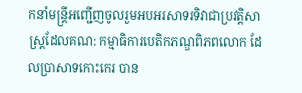កនាំមន្រ្តីអញ្ជើញចូលរួមអបអរសាទរទិវាជាប្រវត្តិសាស្ត្រដែលគណ: កម្មាធិការបេតិកភណ្ឌពិភពលោក ដែលប្រាសាទកោះកេរ បាន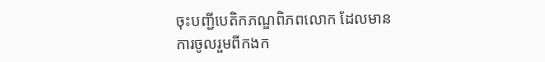ចុះបញ្ជីបេតិកភណ្ឌពិភពលោក ដែលមានការចូលរួមពីកងក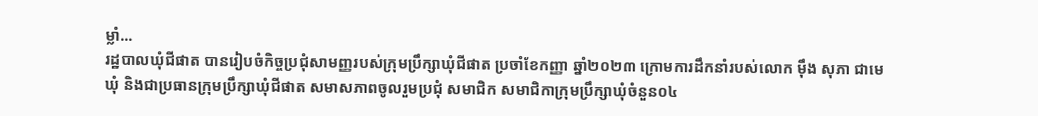ម្លាំ...
រដ្ឋបាលឃុំជីផាត បានរៀបចំកិច្ចប្រជុំសាមញ្ញរបស់ក្រុមប្រឹក្សាឃុំជីផាត ប្រចាំខែកញ្ញា ឆ្នាំ២០២៣ ក្រោមការដឹកនាំរបស់លោក ម៉ឹង សុភា ជាមេឃុំ និងជាប្រធានក្រុមប្រឹក្សាឃុំជីផាត សមាសភាពចូលរួមប្រជុំ សមាជិក សមាជិកាក្រុមប្រឹក្សាឃុំចំនួន០៤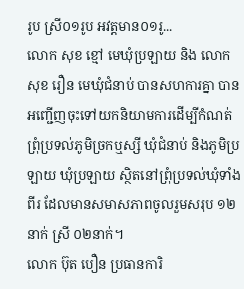រូប ស្រី០១រូប អវត្តមាន០១រូ...
លោក សុខ ខ្មៅ មេឃុំប្រឡាយ និង លោក សុខ រឿន មេឃុំជំនាប់ បានសហការគ្នា បានអញ្ជើញចុះទៅយកនិយាមការដេីម្បីកំណត់ព្រុំប្រទល់ភូមិច្រកឬស្សី ឃុំជំនាប់ និងភូមិប្រឡាយ ឃុំប្រឡាយ ស្ថិតនៅព្រុំប្រទល់ឃុំទាំងពីរ ដែលមានសមាសភាពចូលរួមសរុប ១២នាក់ ស្រី ០២នាក់។
លោក ប៊ុត បឿន ប្រធានការិ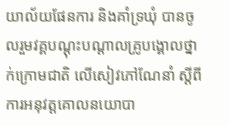យាល័យផែនការ និងគាំទ្រឃុំ បានចូលរួមវគ្គបណ្ដុះបណ្ដាលគ្រូបង្គោលថ្នាក់ក្រោមជាតិ លើសៀវភៅណែនាំ ស្តីពីការអនុវត្តគោលនយោបា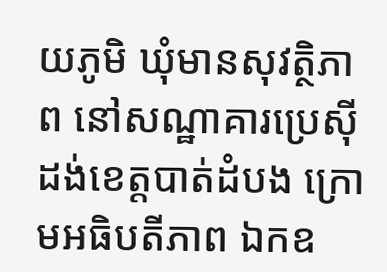យភូមិ ឃុំមានសុវត្ថិភាព នៅសណ្ឋាគារប្រេស៊ីដង់ខេត្តបាត់ដំបង ក្រោមអធិបតីភាព ឯកឧ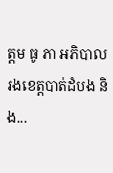ត្តម ធូ ភា អភិបាលរងខេត្តបាត់ដំបង និង...